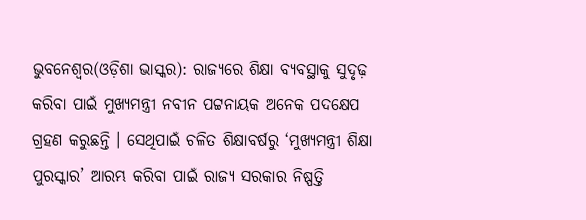ଭୁବନେଶ୍ୱର(ଓଡ଼ିଶା ଭାସ୍କର): ରାଜ୍ୟରେ ଶିକ୍ଷା ବ୍ୟବସ୍ଥାକୁ ସୁଦୃଢ଼ କରିବା ପାଇଁ ମୁଖ୍ୟମନ୍ତ୍ରୀ ନବୀନ ପଟ୍ଟନାୟକ ଅନେକ ପଦକ୍ଷେପ ଗ୍ରହଣ କରୁଛନ୍ତି । ସେଥିପାଇଁ ଚଳିତ ଶିକ୍ଷାବର୍ଷରୁ ‘ମୁଖ୍ୟମନ୍ତ୍ରୀ ଶିକ୍ଷା ପୁରସ୍କାର’ ଆରମ୍ଭ କରିବା ପାଇଁ ରାଜ୍ୟ ସରକାର ନିଷ୍ପତ୍ତି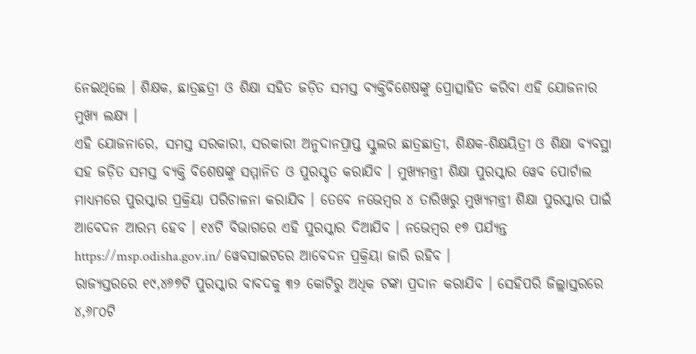ନେଇଥିଲେ । ଶିକ୍ଷକ, ଛାତ୍ରଛତ୍ରୀ ଓ ଶିକ୍ଷା ସହିତ ଜଡ଼ିତ ସମସ୍ତ ବ୍ୟକ୍ତିବିଶେଷଙ୍କୁ ପ୍ରୋତ୍ସାହିତ କରିବା ଏହି ଯୋଜନାର ମୁଖ୍ୟ ଲକ୍ଷ୍ୟ ।
ଏହି ଯୋଜନାରେ, ସମସ୍ତ ସରକାରୀ, ସରକାରୀ ଅନୁଦାନପ୍ରାପ୍ତ ସ୍କୁଲର ଛାତ୍ରଛାତ୍ରୀ, ଶିକ୍ଷକ-ଶିକ୍ଷୟିତ୍ରୀ ଓ ଶିକ୍ଷା ବ୍ୟବସ୍ଥା ସହ ଜଡ଼ିତ ସମସ୍ତ ବ୍ୟକ୍ତି ବିଶେଷଙ୍କୁ ସମ୍ମାନିତ ଓ ପୁରସ୍କୃତ କରାଯିବ । ମୁଖ୍ୟମନ୍ତ୍ରୀ ଶିକ୍ଷା ପୁରସ୍କାର ୱେବ ପୋର୍ଟାଲ ମାଧ୍ୟମରେ ପୁରସ୍କାର ପ୍ରକ୍ରିୟା ପରିଚାଳନା କରାଯିବ । ତେବେ ନଭେମ୍ବର ୪ ତାରିଖରୁ ମୁଖ୍ୟମନ୍ତ୍ରୀ ଶିକ୍ଷା ପୁରସ୍କାର ପାଇଁ ଆବେଦନ ଆରମ୍ଭ ହେବ । ୧୪ଟି ବିଭାଗରେ ଏହି ପୁରସ୍କାର ଦିଆଯିବ । ନଭେମ୍ବର ୧୭ ପର୍ଯ୍ୟନ୍ତ https://msp.odisha.gov.in/ ୱେବସାଇଟରେ ଆବେଦନ ପ୍ରକ୍ରିୟା ଜାରି ରହିବ ।
ରାଜ୍ୟସ୍ତରରେ ୧୯,୪୬୭ଟି ପୁରସ୍କାର ବାବଦକୁ ୩୨ କୋଟିରୁ ଅଧିକ ଟଙ୍କା ପ୍ରଦାନ କରାଯିବ । ସେହିପରି ଜିଲ୍ଲାସ୍ତରରେ ୪,୬୮୦ଟି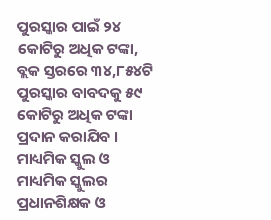ପୁରସ୍କାର ପାଇଁ ୨୪ କୋଟିରୁ ଅଧିକ ଟଙ୍କା, ବ୍ଲକ ସ୍ତରରେ ୩୪,୮୫୪ଟି ପୁରସ୍କାର ବାବଦକୁ ୫୯ କୋଟିରୁ ଅଧିକ ଟଙ୍କା ପ୍ରଦାନ କରାଯିବ । ମାଧ୍ୟମିକ ସ୍କୁଲ ଓ ମାଧ୍ୟମିକ ସ୍କୁଲର ପ୍ରଧାନଶିକ୍ଷକ ଓ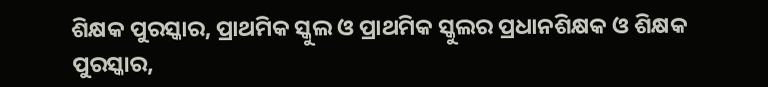ଶିକ୍ଷକ ପୁରସ୍କାର, ପ୍ରାଥମିକ ସ୍କୁଲ ଓ ପ୍ରାଥମିକ ସ୍କୁଲର ପ୍ରଧାନଶିକ୍ଷକ ଓ ଶିକ୍ଷକ ପୁରସ୍କାର,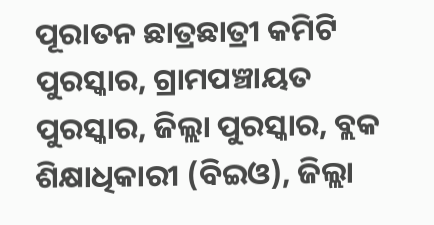ପୂରାତନ ଛାତ୍ରଛାତ୍ରୀ କମିଟି ପୁରସ୍କାର, ଗ୍ରାମପଞ୍ଚାୟତ ପୁରସ୍କାର, ଜିଲ୍ଲା ପୁରସ୍କାର, ବ୍ଲକ ଶିକ୍ଷାଧିକାରୀ (ବିଇଓ), ଜିଲ୍ଲା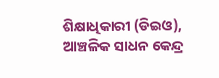ଶିକ୍ଷାଧିକାରୀ (ଡିଇଓ), ଆଞ୍ଚଳିକ ସାଧନ କେନ୍ଦ୍ର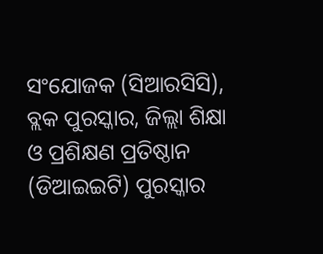ସଂଯୋଜକ (ସିଆରସିସି), ବ୍ଲକ ପୁରସ୍କାର, ଜିଲ୍ଲା ଶିକ୍ଷା ଓ ପ୍ରଶିକ୍ଷଣ ପ୍ରତିଷ୍ଠାନ (ଡିଆଇଇଟି) ପୁରସ୍କାର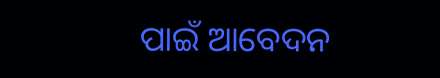ପାଇଁ ଆବେଦନ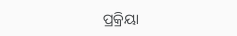ପ୍ରକ୍ରିୟା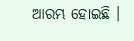ଆରମ୍ଭ ହୋଇଛି ।